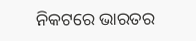ନିକଟରେ ଭାରତର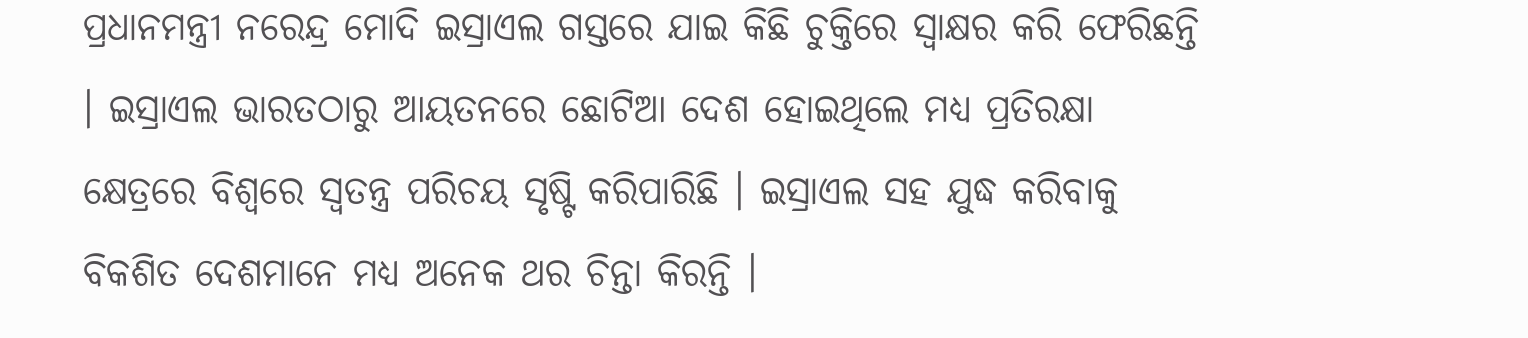ପ୍ରଧାନମନ୍ତ୍ରୀ ନରେନ୍ଦ୍ର ମୋଦି ଇସ୍ରାଏଲ ଗସ୍ତରେ ଯାଇ କିଛି ଚୁକ୍ତିରେ ସ୍ୱାକ୍ଷର କରି ଫେରିଛନ୍ତି । ଇସ୍ରାଏଲ ଭାରତଠାରୁ ଆୟତନରେ ଛୋଟିଆ ଦେଶ ହୋଇଥିଲେ ମଧ୍ୟ ପ୍ରତିରକ୍ଷା କ୍ଷେତ୍ରରେ ବିଶ୍ୱରେ ସ୍ୱତନ୍ତ୍ର ପରିଚୟ ସୃଷ୍ଟି କରିପାରିଛି । ଇସ୍ରାଏଲ ସହ ଯୁଦ୍ଧ କରିବାକୁ ବିକଶିତ ଦେଶମାନେ ମଧ୍ୟ ଅନେକ ଥର ଚିନ୍ତା କିରନ୍ତି ।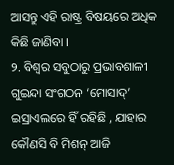ଆସନ୍ତୁ ଏହି ରାଷ୍ଟ୍ର ବିଷୟରେ ଅଧିକ କିଛି ଜାଣିବା ।
୨. ବିଶ୍ୱର ସବୁଠାରୁ ପ୍ରଭାବଶାଳୀ ଗୁଇନ୍ଦା ସଂଗଠନ ‘ମୋସାଦ୍’ ଇସ୍ରାଏଲରେ ହିଁ ରହିଛି , ଯାହାର କୌଣସି ବି ମିଶନ୍ ଆଜି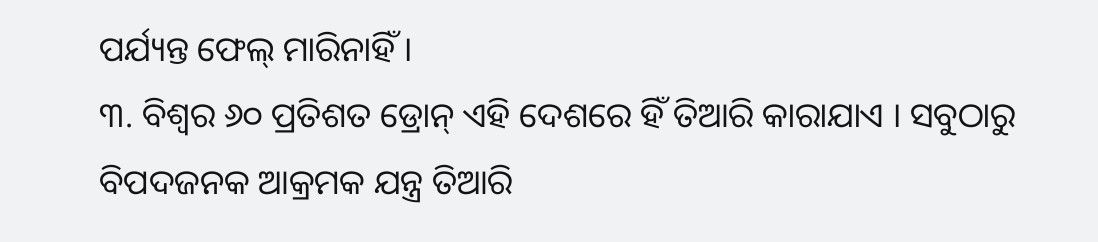ପର୍ଯ୍ୟନ୍ତ ଫେଲ୍ ମାରିନାହିଁ ।
୩. ବିଶ୍ୱର ୬୦ ପ୍ରତିଶତ ଡ୍ରୋନ୍ ଏହି ଦେଶରେ ହିଁ ତିଆରି କାରାଯାଏ । ସବୁଠାରୁ ବିପଦଜନକ ଆକ୍ରମକ ଯନ୍ତ୍ର ତିଆରି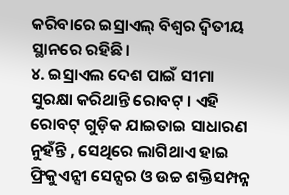କରିବାରେ ଇସ୍ରାଏଲ୍ ବିଶ୍ୱର ଦ୍ୱିତୀୟ ସ୍ଥାନରେ ରହିଛି।
୪. ଇସ୍ରାଏଲ ଦେଶ ପାଇଁ ସୀମା ସୁରକ୍ଷା କରିଥାନ୍ତି ରୋବଟ୍ । ଏହି ରୋବଟ୍ ଗୁଡ଼ିକ ଯାଇତାଇ ସାଧାରଣ ନୁହଁନ୍ତି , ସେଥିରେ ଲାଗିଥାଏ ହାଇ ଫ୍ରିକୁଏନ୍ସୀ ସେନ୍ସର ଓ ଉଚ୍ଚ ଶକ୍ତିସମ୍ପନ୍ନ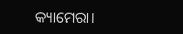କ୍ୟାମେରା।